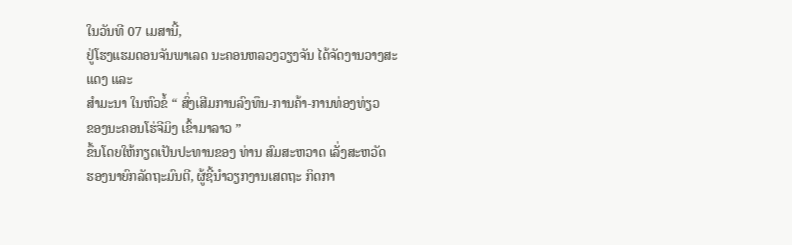ໃນວັນທີ 07 ເມສານີ້,
ຢູ່ໂຮງແຮມດອນຈັນພາເລດ ນະຄອນຫລວງວຽງຈັນ ໄດ້ຈັດງານວາງສະແດງ ແລະ
ສຳມະນາ ໃນຫົວຂໍ້ “ ສົ່ງເສີມການລົງທຶນ-ການຄ້າ-ການທ່ອງທ່ຽວ
ຂອງນະຄອນໂຮ່ຈີມິງ ເຂົ້າມາລາວ ”
ຂຶ້ນໂດຍໃຫ້ກຽດເປັນປະທານຂອງ ທ່ານ ສົມສະຫວາດ ເລັ່ງສະຫວັດ
ຮອງນາຍົກລັດຖະມົນຕີ, ຜູ້ຊີ້ນຳວຽກງານເສດຖະ ກິດກາ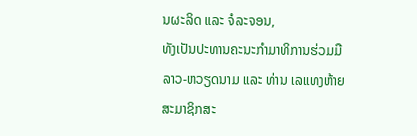ນຜະລິດ ແລະ ຈໍລະຈອນ,
ທັງເປັນປະທານຄະນະກຳມາທິການຮ່ວມມື ລາວ-ຫວຽດນາມ ແລະ ທ່ານ ເລແທງຫ້າຍ
ສະມາຊິກສະ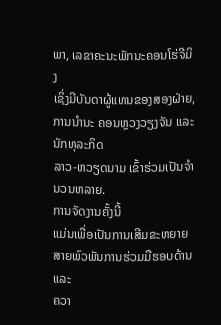ພາ, ເລຂາຄະນະພັກນະຄອນໂຮ່ຈີມິງ
ເຊິ່ງມີບັນດາຜູ້ແທນຂອງສອງຝ່າຍ, ການນຳນະ ຄອນຫຼວງວຽງຈັນ ແລະ ນັກທຸລະກິດ
ລາວ-ຫວຽດນາມ ເຂົ້າຮ່ວມເປັນຈຳນວນຫລາຍ.
ການຈັດງານຄັ້ງນີ້
ແມ່ນເພື່ອເປັນການເສີມຂະຫຍາຍສາຍພົວພັນການຮ່ວມມືຮອບດ້ານ ແລະ
ຄວາ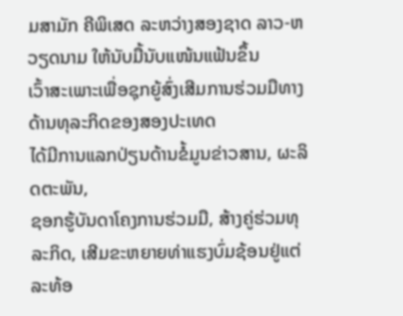ມສາມັກ ຄີພິເສດ ລະຫວ່າງສອງຊາດ ລາວ-ຫວຽດນາມ ໃຫ້ນັບມື້ນັບແໜ້ນແຟ້ນຂຶ້ນ
ເວົ້າສະເພາະເພື່ອຊຸກຍູ້ສົ່ງເສີມການຮ່ວມມືທາງດ້ານທຸລະກິດຂອງສອງປະເທດ
ໄດ້ມີການແລກປ່ຽນດ້ານຂໍ້ມູນຂ່າວສານ, ຜະລິດຕະພັນ,
ຊອກຮູ້ບັນດາໂຄງການຮ່ວມມື, ສ້າງຄູ່ຮ່ວມທຸລະກິດ, ເສີມຂະຫຍາຍທ່າແຮງບົ່ມຊ້ອນຢູ່ແຕ່ລະທ້ອ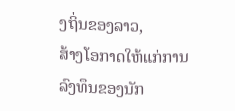ງຖິ່ນຂອງລາວ,
ສ້າງໂອກາດໃຫ້ແກ່ການລົງທຶນຂອງນັກ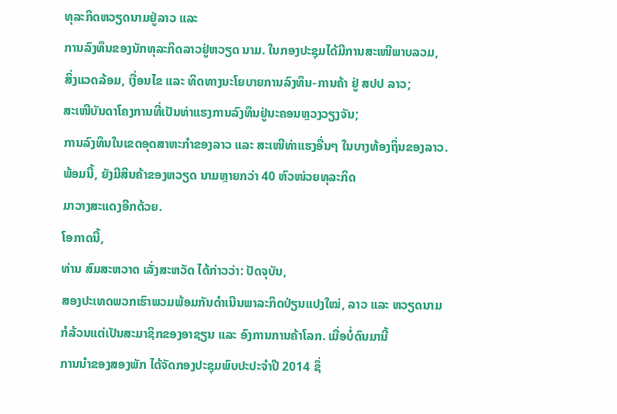ທຸລະກິດຫວຽດນາມຢູ່ລາວ ແລະ
ການລົງທຶນຂອງນັກທຸລະກິດລາວຢູ່ຫວຽດ ນາມ. ໃນກອງປະຊຸມໄດ້ມີການສະເໜີພາບລວມ,
ສິ່ງແວດລ້ອມ, ເງື່ອນໄຂ ແລະ ທິດທາງນະໂຍບາຍການລົງທຶນ-ການຄ້າ ຢູ່ ສປປ ລາວ;
ສະເໜີບັນດາໂຄງການທີ່ເປັນທ່າແຮງການລົງທຶນຢູ່ນະຄອນຫຼວງວຽງຈັນ;
ການລົງທຶນໃນເຂດອຸດສາຫະກຳຂອງລາວ ແລະ ສະເໜີທ່າແຮງອື່ນໆ ໃນບາງທ້ອງຖິ່ນຂອງລາວ.
ພ້ອມນີ້, ຍັງມີສິນຄ້າຂອງຫວຽດ ນາມຫຼາຍກວ່າ 40 ຫົວໜ່ວຍທຸລະກິດ
ມາວາງສະແດງອີກດ້ວຍ.
ໂອກາດນີ້,
ທ່ານ ສົມສະຫວາດ ເລັ່ງສະຫວັດ ໄດ້ກ່າວວ່າ: ປັດຈຸບັນ,
ສອງປະເທດພວກເຮົາພວມພ້ອມກັນດຳເນີນພາລະກິດປ່ຽນແປງໃໝ່, ລາວ ແລະ ຫວຽດນາມ
ກໍລ້ວນແຕ່ເປັນສະມາຊິກຂອງອາຊຽນ ແລະ ອົງການການຄ້າໂລກ. ເມື່ອບໍ່ດົນມານີ້
ການນຳຂອງສອງພັກ ໄດ້ຈັດກອງປະຊຸມພົບປະປະຈຳປີ 2014 ຊຶ່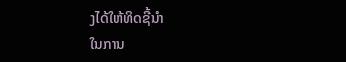ງໄດ້ໃຫ້ທິດຊີ້ນຳ
ໃນການ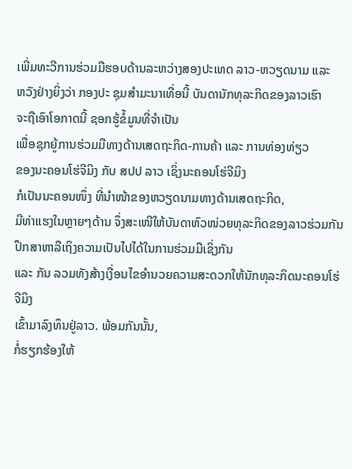ເພີ່ມທະວີການຮ່ວມມືຮອບດ້ານລະຫວ່າງສອງປະເທດ ລາວ-ຫວຽດນາມ ແລະ
ຫວັງຢ່າງຍິ່ງວ່າ ກອງປະ ຊຸມສຳມະນາເທື່ອນີ້ ບັນດານັກທຸລະກິດຂອງລາວເຮົາ
ຈະຖືເອົາໂອກາດນີ້ ຊອກຮູ້ຂໍ້ມູນທີ່ຈຳເປັນ
ເພື່ອຊຸກຍູ້ການຮ່ວມມືທາງດ້ານເສດຖະກິດ-ການຄ້າ ແລະ ການທ່ອງທ່ຽວ
ຂອງນະຄອນໂຮ່ຈີມິງ ກັບ ສປປ ລາວ ເຊິ່ງນະຄອນໂຮ່ຈີມິງ
ກໍເປັນນະຄອນໜຶ່ງ ທີ່ນຳໜ້າຂອງຫວຽດນາມທາງດ້ານເສດຖະກິດ,
ມີທ່າແຮງໃນຫຼາຍໆດ້ານ ຈຶ່ງສະເໜີໃຫ້ບັນດາຫົວໜ່ວຍທຸລະກິດຂອງລາວຮ່ວມກັນປຶກສາຫາລືເຖິງຄວາມເປັນໄປໄດ້ໃນການຮ່ວມມືເຊິ່ງກັນ
ແລະ ກັນ ລວມທັງສ້າງເງື່ອນໄຂອຳນວຍຄວາມສະດວກໃຫ້ນັກທຸລະກິດນະຄອນໂຮ່ຈີມິງ
ເຂົ້າມາລົງທຶນຢູ່ລາວ. ພ້ອມກັນນັ້ນ,
ກໍ່ຮຽກຮ້ອງໃຫ້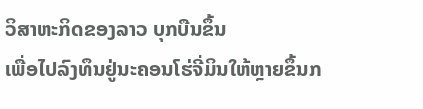ວິສາຫະກິດຂອງລາວ ບຸກບືນຂຶ້ນ
ເພື່ອໄປລົງທຶນຢູ່ນະຄອນໂຮ່ຈີ່ມິນໃຫ້ຫຼາຍຂຶ້ນກ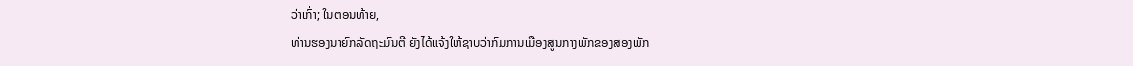ວ່າເກົ່າ; ໃນຕອນທ້າຍ,
ທ່ານຮອງນາຍົກລັດຖະມົນຕີ ຍັງໄດ້ແຈ້ງໃຫ້ຊາບວ່າກົມການເມືອງສູນກາງພັກຂອງສອງພັກ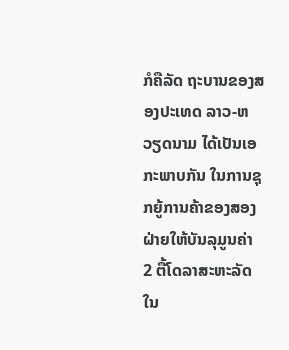ກໍຄືລັດ ຖະບານຂອງສອງປະເທດ ລາວ-ຫວຽດນາມ ໄດ້ເປັນເອກະພາບກັນ ໃນການຊຸກຍູ້ການຄ້າຂອງສອງຝ່າຍໃຫ້ບັນລຸມູນຄ່າ
2 ຕື້ໂດລາສະຫະລັດ ໃນ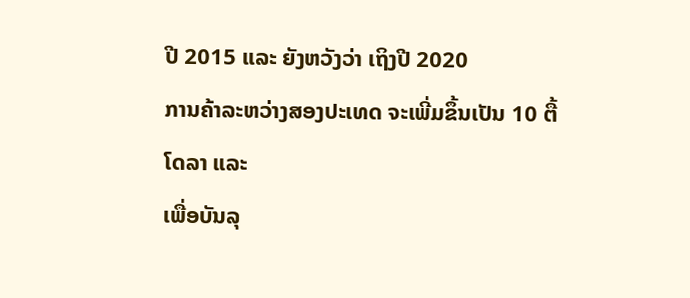ປີ 2015 ແລະ ຍັງຫວັງວ່າ ເຖິງປີ 2020
ການຄ້າລະຫວ່າງສອງປະເທດ ຈະເພີ່ມຂຶ້ນເປັນ 10 ຕື້ໂດລາ ແລະ
ເພື່ອບັນລຸ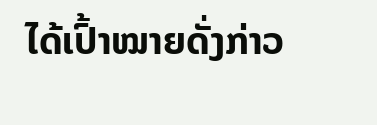ໄດ້ເປົ້າໝາຍດັ່ງກ່າວ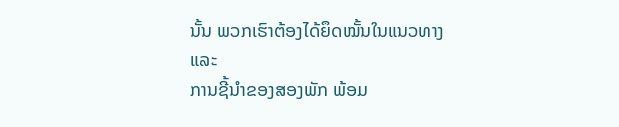ນັ້ນ ພວກເຮົາຕ້ອງໄດ້ຍຶດໝັ້ນໃນແນວທາງ ແລະ
ການຊີ້ນຳຂອງສອງພັກ ພ້ອມ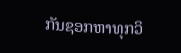ກັນຊອກຫາທຸກວິ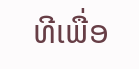ທີເພື່ອ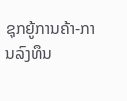ຊຸກຍູ້ການຄ້າ-ການລົງທຶນ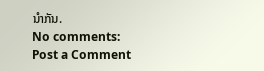ນຳກັນ.
No comments:
Post a Comment